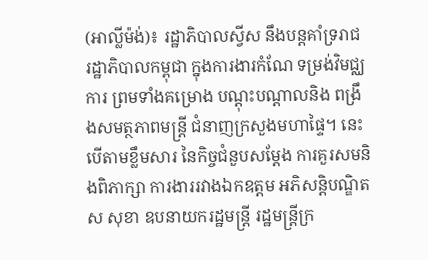(អាល្លីម៉ង់)៖ រដ្ឋាភិបាលស្វីស នឹងបន្តគាំទ្ររាជ រដ្ឋាភិបាលកម្ពុជា ក្នុងការងារកំណែ ទម្រង់វិមជ្ឈការ ព្រមទាំងគម្រោង បណ្ដុះបណ្ដាលនិង ពង្រឹងសមត្ថភាពមន្រ្តី ជំនាញក្រសួងមហាផ្ទៃ។ នេះបើតាមខ្លឹមសារ នៃកិច្ចជំនួបសម្ដែង ការគួរសមនិងពិភាក្សា ការងាររវាងឯកឧត្តម អភិសន្តិបណ្ឌិត ស សុខា ឧបនាយករដ្ឋមន្ត្រី រដ្ឋមន្ត្រីក្រ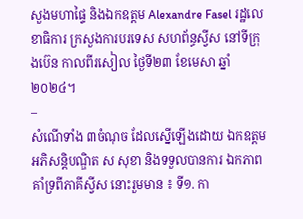សួងមហាផ្ទៃ និងឯកឧត្តម Alexandre Fasel រដ្ឋលេខាធិការ ក្រសួងការបរទេស សហព័ន្ធស្វីស នៅទីក្រុងប៊េន កាលពីរសៀល ថ្ងៃទី២៣ ខែមេសា ឆ្នាំ២០២៤។
–
សំណើទាំង ៣ចំណុច ដែលស្នើឡើងដោយ ឯកឧត្តមអភិសន្តិបណ្ឌិត ស សុខា និងទទួលបានការ ឯកភាពគាំទ្រពីភាគីស្វីស នោះរួមមាន ៖ ទី១. កា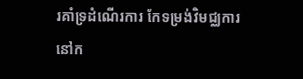រគាំទ្រដំណើរការ កែទម្រង់វិមជ្ឈការនៅក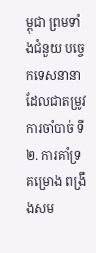ម្ពុជា ព្រមទាំងជំនួយ បច្ចេកទេសនានា ដែលជាតម្រូវការចាំបាច់ ទី២. ការគាំទ្រគម្រោង ពង្រឹងសម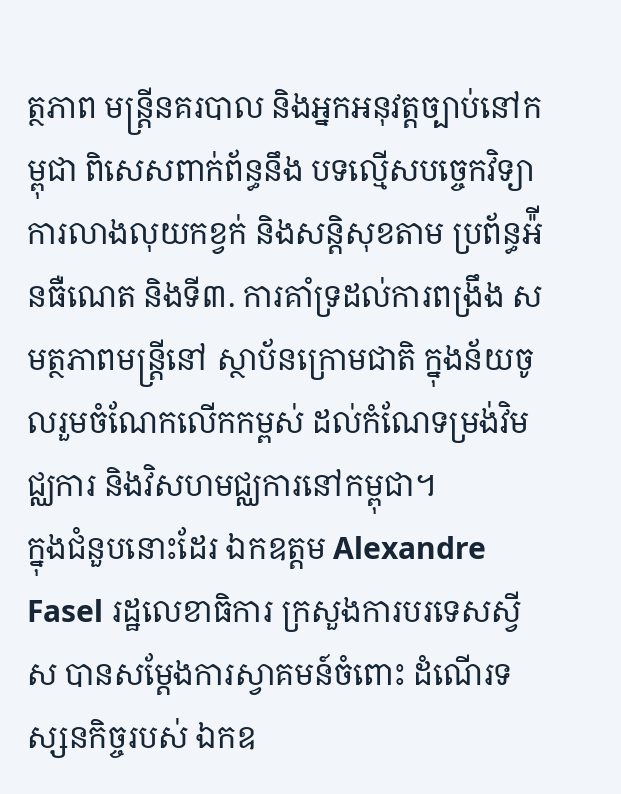ត្ថភាព មន្ត្រីនគរបាល និងអ្នកអនុវត្តច្បាប់នៅកម្ពុជា ពិសេសពាក់ព័ន្ធនឹង បទល្មើសបច្ចេកវិទ្យា ការលាងលុយកខ្វក់ និងសន្តិសុខតាម ប្រព័ន្ធអ៉ីនធឺណេត និងទី៣. ការគាំទ្រដល់ការពង្រឹង សមត្ថភាពមន្ត្រីនៅ ស្ថាប័នក្រោមជាតិ ក្នុងន័យចូលរួមចំណែកលើកកម្ពស់ ដល់កំណែទម្រង់វិមជ្ឈការ និងវិសហមជ្ឈការនៅកម្ពុជា។
ក្នុងជំនួបនោះដែរ ឯកឧត្តម Alexandre Fasel រដ្ឋលេខាធិការ ក្រសួងការបរទេសស្វីស បានសម្ដែងការស្វាគមន៍ចំពោះ ដំណើរទស្សនកិច្ចរបស់ ឯកឧ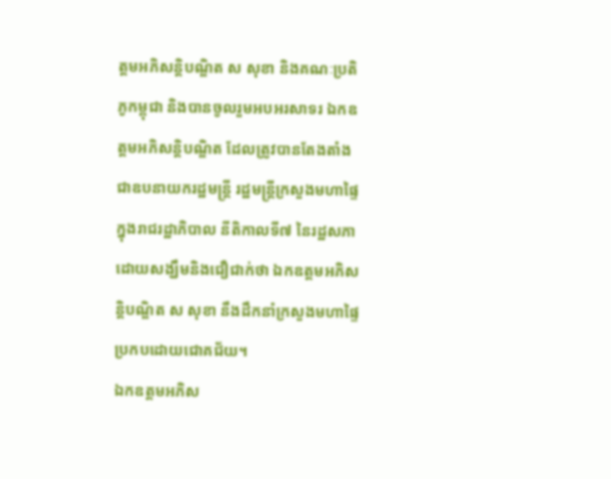ត្តមអភិសន្តិបណ្ឌិត ស សុខា និងគណៈប្រតិភូកម្ពុជា និងបានចូលរួមអបអរសាទរ ឯកឧត្តមអភិសន្តិបណ្ឌិត ដែលត្រូវបានតែងតាំង ជាឧបនាយករដ្ឋមន្រ្តី រដ្ឋមន្រ្តីក្រសួងមហាផ្ទៃ ក្នុងរាជរដ្ឋាភិបាល នីតិកាលទី៧ នៃរដ្ឋសភា ដោយសង្ឃឹមនិងជឿជាក់ថា ឯកឧត្តមអភិសន្តិបណ្ឌិត ស សុខា នឹងដឹកនាំក្រសួងមហាផ្ទៃ ប្រកបដោយជោគជ័យ។
ឯកឧត្តមអភិស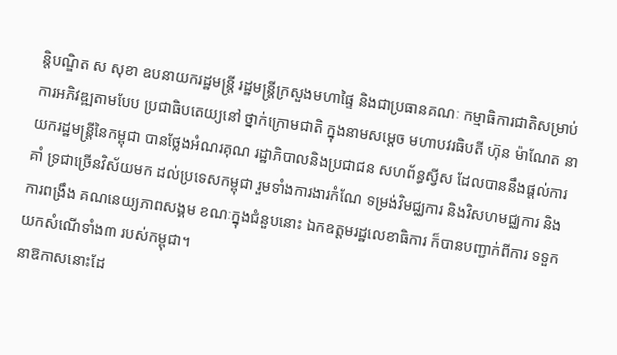ន្តិបណ្ឌិត ស សុខា ឧបនាយករដ្ឋមន្រ្តី រដ្ឋមន្ត្រីក្រសួងមហាផ្ទៃ និងជាប្រធានគណៈ កម្មាធិការជាតិសម្រាប់ ការអភិវឌ្ឍតាមបែប ប្រជាធិបតេយ្យនៅ ថ្នាក់ក្រោមជាតិ ក្នុងនាមសម្ដេច មហាបវរធិបតី ហ៊ុន ម៉ាណែត នាយករដ្ឋមន្ត្រីនៃកម្ពុជា បានថ្លែងអំណរគុណ រដ្ឋាភិបាលនិងប្រជាជន សហព័ន្ធស្វីស ដែលបាននឹងផ្ដល់ការគាំ ទ្រជាច្រើនវិស័យមក ដល់ប្រទេសកម្ពុជា រួមទាំងការងារកំណែ ទម្រង់វិមជ្ឈការ និងវិសហមជ្ឈការ និងការពង្រឹង គណនេយ្យភាពសង្គម ខណៈក្នុងជំនួបនោះ ឯកឧត្តមរដ្ឋលេខាធិការ ក៏បានបញ្ជាក់ពីការ ទទួកយកសំណើទាំង៣ របស់កម្ពុជា។
នាឱកាសនោះដែ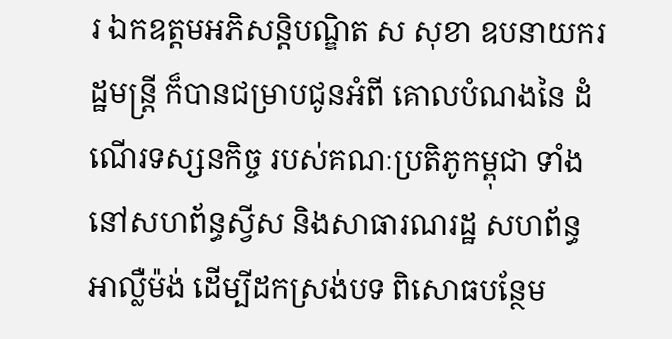រ ឯកឧត្តមអភិសន្តិបណ្ឌិត ស សុខា ឧបនាយករដ្ឋមន្រ្តី ក៏បានជម្រាបជូនអំពី គោលបំណងនៃ ដំណើរទស្សនកិច្ច របស់គណៈប្រតិភូកម្ពុជា ទាំងនៅសហព័ន្ធស្វីស និងសាធារណរដ្ឋ សហព័ន្ធអាល្លឺម៉ង់ ដើម្បីដកស្រង់បទ ពិសោធបន្ថែម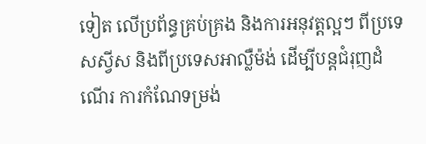ទៀត លើប្រព័ន្ធគ្រប់គ្រង និងការអនុវត្តល្អៗ ពីប្រទេសស្វីស និងពីប្រទេសអាល្លឺម៉ង់ ដើម្បីបន្តជំរុញដំណើរ ការកំណែទម្រង់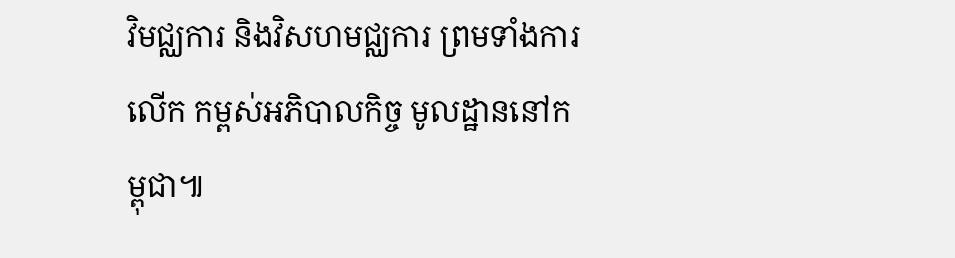វិមជ្ឈការ និងវិសហមជ្ឈការ ព្រមទាំងការលើក កម្ពស់អភិបាលកិច្ច មូលដ្ឋាននៅកម្ពុជា៕